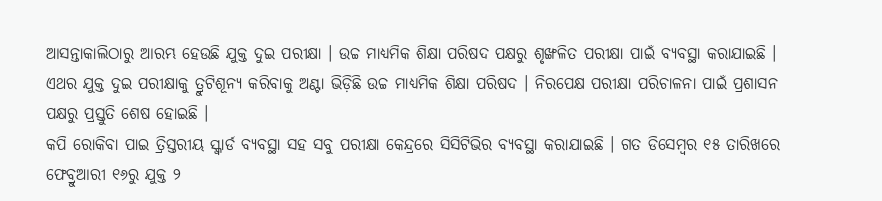ଆସନ୍ତାକାଲିଠାରୁ ଆରମ୍ଭ ହେଉଛି ଯୁକ୍ତ ଦୁଇ ପରୀକ୍ଷା । ଉଚ୍ଚ ମାଧ୍ୟମିକ ଶିକ୍ଷା ପରିଷଦ ପକ୍ଷରୁ ଶୃଙ୍ଖଳିତ ପରୀକ୍ଷା ପାଇଁ ବ୍ୟବସ୍ଥା କରାଯାଇଛି । ଏଥର ଯୁକ୍ତ ଦୁଇ ପରୀକ୍ଷାକୁ ତ୍ରୁଟିଶୂନ୍ୟ କରିବାକୁ ଅଣ୍ଟା ଭିଡ଼ିଛି ଉଚ୍ଚ ମାଧ୍ୟମିକ ଶିକ୍ଷା ପରିଷଦ । ନିରପେକ୍ଷ ପରୀକ୍ଷା ପରିଚାଳନା ପାଇଁ ପ୍ରଶାସନ ପକ୍ଷରୁ ପ୍ରସ୍ତୁତି ଶେଷ ହୋଇଛି ।
କପି ରୋକିବା ପାଇ ତ୍ରିସ୍ତରୀୟ ସ୍କ୍ୱାର୍ଡ ବ୍ୟବସ୍ଥା ସହ ସବୁ ପରୀକ୍ଷା କେନ୍ଦ୍ରରେ ସିସିଟିଭିର ବ୍ୟବସ୍ଥା କରାଯାଇଛି । ଗତ ଡିସେମ୍ବର ୧୫ ତାରିଖରେ ଫେବ୍ରୁଆରୀ ୧୬ରୁ ଯୁକ୍ତ ୨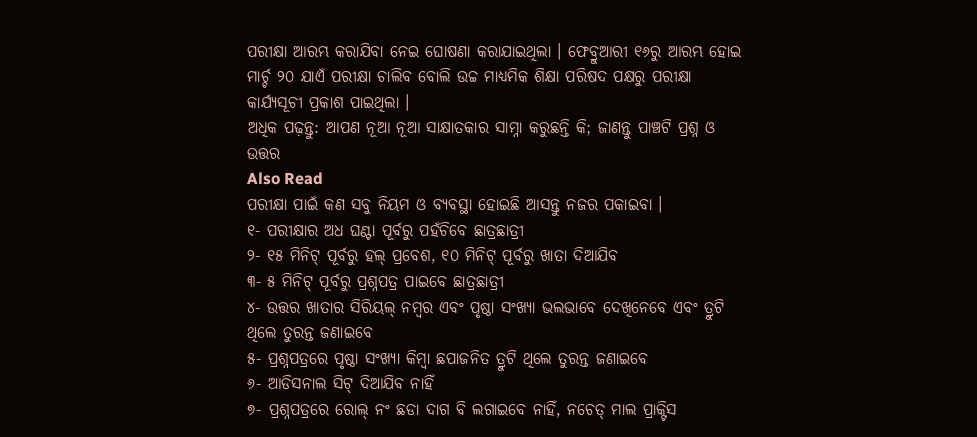ପରୀକ୍ଷା ଆରମ୍ଭ କରାଯିବା ନେଇ ଘୋଷଣା କରାଯାଇଥିଲା । ଫେବ୍ରୁଆରୀ ୧୬ରୁ ଆରମ୍ଭ ହୋଇ ମାର୍ଚ୍ଚ ୨୦ ଯାଏଁ ପରୀକ୍ଷା ଚାଲିବ ବୋଲି ଉଚ୍ଚ ମାଧ୍ୟମିକ ଶିକ୍ଷା ପରିଷଦ ପକ୍ଷରୁ ପରୀକ୍ଷା କାର୍ଯ୍ୟସୂଚୀ ପ୍ରକାଶ ପାଇଥିଲା ।
ଅଧିକ ପଢ଼ନ୍ତୁ: ଆପଣ ନୂଆ ନୂଆ ସାକ୍ଷାତକାର ସାମ୍ନା କରୁଛନ୍ତି କି; ଜାଣନ୍ତୁ ପାଞ୍ଚଟି ପ୍ରଶ୍ନ ଓ ଉତ୍ତର
Also Read
ପରୀକ୍ଷା ପାଇଁ କଣ ସବୁ ନିୟମ ଓ ବ୍ୟବସ୍ଥା ହୋଇଛି ଆସନ୍ତୁ ନଜର ପକାଇବା ।
୧- ପରୀକ୍ଷାର ଅଧ ଘଣ୍ଟା ପୂର୍ବରୁ ପହଁଚିବେ ଛାତ୍ରଛାତ୍ରୀ
୨- ୧୫ ମିନିଟ୍ ପୂର୍ବରୁ ହଲ୍ ପ୍ରବେଶ, ୧୦ ମିନିଟ୍ ପୂର୍ବରୁ ଖାତା ଦିଆଯିବ
୩- ୫ ମିନିଟ୍ ପୂର୍ବରୁ ପ୍ରଶ୍ନପତ୍ର ପାଇବେ ଛାତ୍ରଛାତ୍ରୀ
୪- ଉତ୍ତର ଖାତାର ସିରିୟଲ୍ ନମ୍ବର ଏବଂ ପୃଷ୍ଠା ସଂଖ୍ୟା ଭଲଭାବେ ଦେଖିନେବେ ଏବଂ ତ୍ରୁଟି ଥିଲେ ତୁରନ୍ତ ଜଣାଇବେ
୫- ପ୍ରଶ୍ନପତ୍ରରେ ପୃଷ୍ଠା ସଂଖ୍ୟା କିମ୍ବା ଛପାଜନିତ ତ୍ରୁଟି ଥିଲେ ତୁରନ୍ତ ଜଣାଇବେ
୬- ଆଡିସନାଲ ସିଟ୍ ଦିଆଯିବ ନାହିଁ
୭- ପ୍ରଶ୍ନପତ୍ରରେ ରୋଲ୍ ନଂ ଛଡା ଦାଗ ବି ଲଗାଇବେ ନାହିଁ, ନଚେତ୍ ମାଲ ପ୍ରାକ୍ଟିସ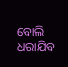ବୋଲି ଧରାଯିବ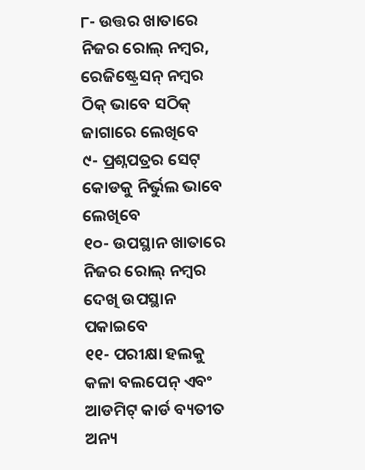୮- ଉତ୍ତର ଖାତାରେ ନିଜର ରୋଲ୍ ନମ୍ବର, ରେଜିଷ୍ଟ୍ରେସନ୍ ନମ୍ବର ଠିକ୍ ଭାବେ ସଠିକ୍ ଜାଗାରେ ଲେଖିବେ
୯- ପ୍ରଶ୍ନପତ୍ରର ସେଟ୍ କୋଡକୁ ନିର୍ଭୁଲ ଭାବେ ଲେଖିବେ
୧୦- ଉପସ୍ଥାନ ଖାତାରେ ନିଜର ରୋଲ୍ ନମ୍ବର ଦେଖି ଉପସ୍ଥାନ ପକାଇବେ
୧୧- ପରୀକ୍ଷା ହଲକୁ କଳା ବଲପେନ୍ ଏବଂ ଆଡମିଟ୍ କାର୍ଡ ବ୍ୟତୀତ ଅନ୍ୟ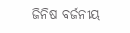ଜିନିଷ ବର୍ଜନୀୟ